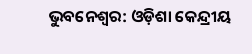ଭୁବନେଶ୍ବର: ଓଡ଼ିଶା କେନ୍ଦ୍ରୀୟ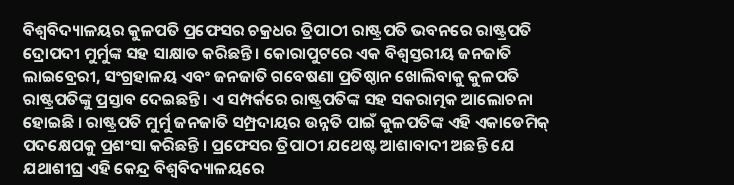ବିଶ୍ୱବିଦ୍ୟାଳୟର କୁଳପତି ପ୍ରଫେସର ଚକ୍ରଧର ତ୍ରିପାଠୀ ରାଷ୍ଟ୍ରପତି ଭବନରେ ରାଷ୍ଟ୍ରପତି ଦ୍ରୋପଦୀ ମୁର୍ମୁଙ୍କ ସହ ସାକ୍ଷାତ କରିଛନ୍ତି । କୋରାପୁଟରେ ଏକ ବିଶ୍ୱସ୍ତରୀୟ ଜନଜାତି ଲାଇବ୍ରେରୀ, ସଂଗ୍ରହାଳୟ ଏବଂ ଜନଜାତି ଗବେଷଣା ପ୍ରତିଷ୍ଠାନ ଖୋଲିବାକୁ କୁଳପତି ରାଷ୍ଟ୍ରପତିଙ୍କୁ ପ୍ରସ୍ତାବ ଦେଇଛନ୍ତି । ଏ ସମ୍ପର୍କରେ ରାଷ୍ଟ୍ରପତିଙ୍କ ସହ ସକରାତ୍ମକ ଆଲୋଚନା ହୋଇଛି । ରାଷ୍ଟ୍ରପତି ମୁର୍ମୁ ଜନଜାତି ସମ୍ପ୍ରଦାୟର ଉନ୍ନତି ପାଇଁ କୁଳପତିଙ୍କ ଏହି ଏକାଡେମିକ୍ ପଦକ୍ଷେପକୁ ପ୍ରଶଂସା କରିଛନ୍ତି । ପ୍ରଫେସର ତ୍ରିପାଠୀ ଯଥେଷ୍ଟ ଆଶାବାଦୀ ଅଛନ୍ତି ଯେ ଯଥାଶୀଘ୍ର ଏହି କେନ୍ଦ୍ର ବିଶ୍ଵବିଦ୍ୟାଳୟରେ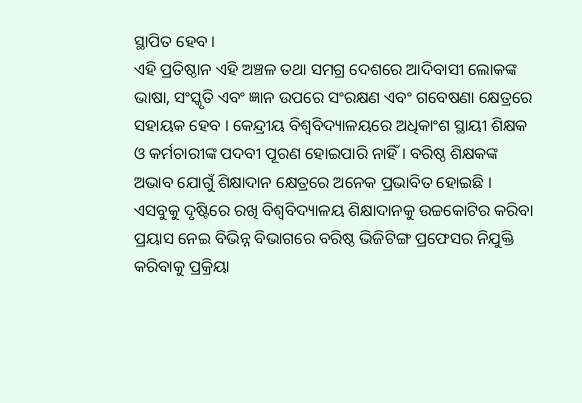ସ୍ଥାପିତ ହେବ ।
ଏହି ପ୍ରତିଷ୍ଠାନ ଏହି ଅଞ୍ଚଳ ତଥା ସମଗ୍ର ଦେଶରେ ଆଦିବାସୀ ଲୋକଙ୍କ ଭାଷା, ସଂସ୍କୃତି ଏବଂ ଜ୍ଞାନ ଉପରେ ସଂରକ୍ଷଣ ଏବଂ ଗବେଷଣା କ୍ଷେତ୍ରରେ ସହାୟକ ହେବ । କେନ୍ଦ୍ରୀୟ ବିଶ୍ବବିଦ୍ୟାଳୟରେ ଅଧିକାଂଶ ସ୍ଥାୟୀ ଶିକ୍ଷକ ଓ କର୍ମଚାରୀଙ୍କ ପଦବୀ ପୂରଣ ହୋଇପାରି ନାହିଁ । ବରିଷ୍ଠ ଶିକ୍ଷକଙ୍କ ଅଭାବ ଯୋଗୁଁ ଶିକ୍ଷାଦାନ କ୍ଷେତ୍ରରେ ଅନେକ ପ୍ରଭାବିତ ହୋଇଛି । ଏସବୁକୁ ଦୃଷ୍ଟିରେ ରଖି ବିଶ୍ୱବିଦ୍ୟାଳୟ ଶିକ୍ଷାଦାନକୁ ଉଚ୍ଚକୋଟିର କରିବା ପ୍ରୟାସ ନେଇ ବିଭିନ୍ନ ବିଭାଗରେ ବରିଷ୍ଠ ଭିଜିଟିଙ୍ଗ ପ୍ରଫେସର ନିଯୁକ୍ତି କରିବାକୁ ପ୍ରକ୍ରିୟା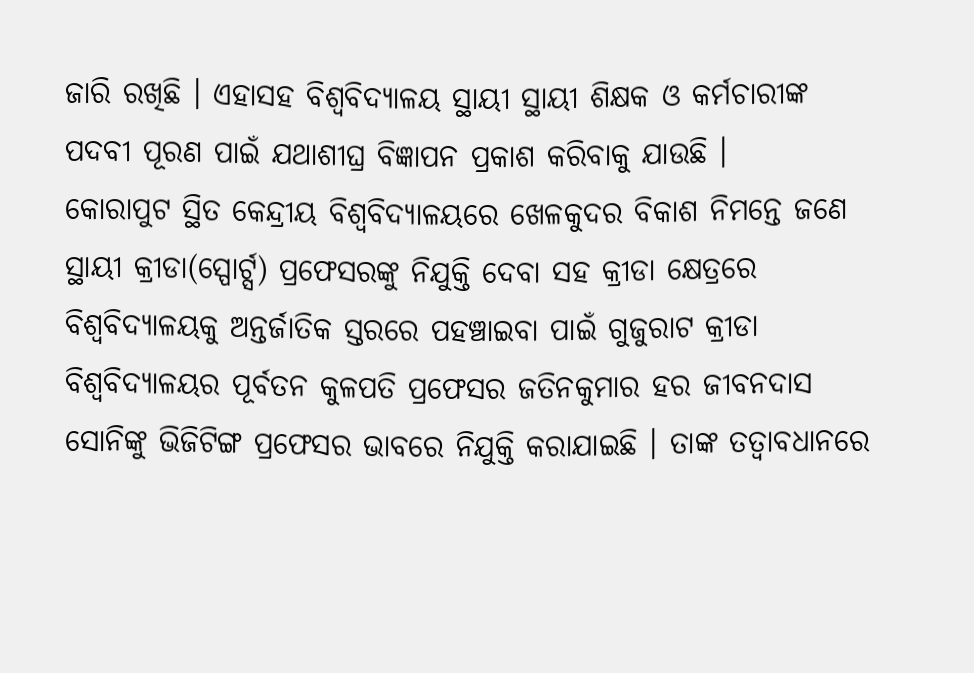ଜାରି ରଖିଛି । ଏହାସହ ବିଶ୍ୱବିଦ୍ୟାଳୟ ସ୍ଥାୟୀ ସ୍ଥାୟୀ ଶିକ୍ଷକ ଓ କର୍ମଚାରୀଙ୍କ ପଦବୀ ପୂରଣ ପାଇଁ ଯଥାଶୀଘ୍ର ବିଜ୍ଞାପନ ପ୍ରକାଶ କରିବାକୁ ଯାଉଛି ।
କୋରାପୁଟ ସ୍ଥିତ କେନ୍ଦ୍ରୀୟ ବିଶ୍ବବିଦ୍ୟାଳୟରେ ଖେଳକୁଦର ବିକାଶ ନିମନ୍ତେ ଜଣେ ସ୍ଥାୟୀ କ୍ରୀଡା(ସ୍ପୋର୍ଟ୍ସ) ପ୍ରଫେସରଙ୍କୁ ନିଯୁକ୍ତି ଦେବା ସହ କ୍ରୀଡା କ୍ଷେତ୍ରରେ ବିଶ୍ବବିଦ୍ୟାଳୟକୁ ଅନ୍ତର୍ଜାତିକ ସ୍ତରରେ ପହଞ୍ଚାଇବା ପାଇଁ ଗୁଜୁରାଟ କ୍ରୀଡା ବିଶ୍ୱବିଦ୍ୟାଳୟର ପୂର୍ବତନ କୁଳପତି ପ୍ରଫେସର ଜତିନକୁମାର ହର ଜୀବନଦାସ ସୋନିଙ୍କୁ ଭିଜିଟିଙ୍ଗ ପ୍ରଫେସର ଭାବରେ ନିଯୁକ୍ତି କରାଯାଇଛି । ତାଙ୍କ ତତ୍ବାବଧାନରେ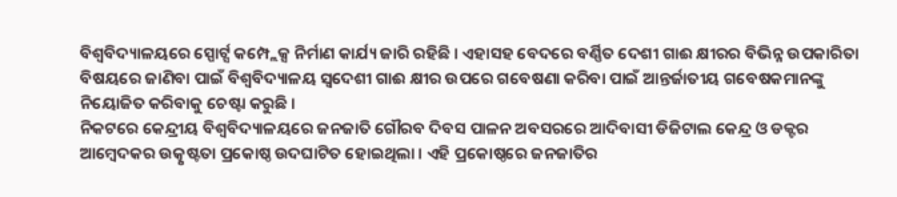ବିଶ୍ବବିଦ୍ୟାଳୟରେ ସ୍ପୋର୍ଟ୍ସ କମ୍ପ୍ଲେକ୍ସ ନିର୍ମାଣ କାର୍ଯ୍ୟ ଜାରି ରହିଛି । ଏହାସହ ବେଦରେ ବର୍ଣ୍ଣିତ ଦେଶୀ ଗାଈ କ୍ଷୀରର ବିଭିନ୍ନ ଉପକାରିତା ବିଷୟରେ ଜାଣିବା ପାଇଁ ବିଶ୍ୱବିଦ୍ୟାଳୟ ସ୍ୱଦେଶୀ ଗାଈ କ୍ଷୀର ଉପରେ ଗବେଷଣା କରିବା ପାଇଁ ଆନ୍ତର୍ଜାତୀୟ ଗବେଷକମାନଙ୍କୁ ନିୟୋଜିତ କରିବାକୁ ଚେଷ୍ଟା କରୁଛି ।
ନିକଟରେ କେନ୍ଦ୍ରୀୟ ବିଶ୍ବବିଦ୍ୟାଳୟରେ ଜନଜାତି ଗୌରବ ଦିବସ ପାଳନ ଅବସରରେ ଆଦିବାସୀ ଡିଜିଟାଲ କେନ୍ଦ୍ର ଓ ଡକ୍ଟର ଆମ୍ବେଦକର ଉତ୍କୃଷ୍ଟତା ପ୍ରକୋଷ୍ଠ ଉଦଘାଟିତ ହୋଇଥିଲା । ଏହି ପ୍ରକୋଷ୍ଠରେ ଜନଜାତିର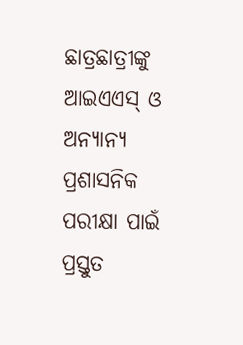ଛାତ୍ରଛାତ୍ରୀଙ୍କୁ ଆଇଏଏସ୍ ଓ ଅନ୍ୟାନ୍ୟ ପ୍ରଶାସନିକ ପରୀକ୍ଷା ପାଇଁ ପ୍ରସ୍ତୁତ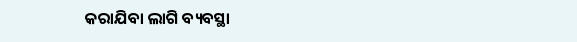କରାଯିବା ଲାଗି ବ୍ୟବସ୍ଥା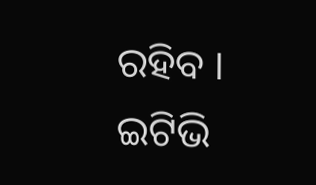ରହିବ ।
ଇଟିଭି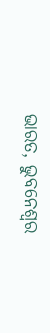ଭାରତ, ଭୁବନେଶ୍ବର